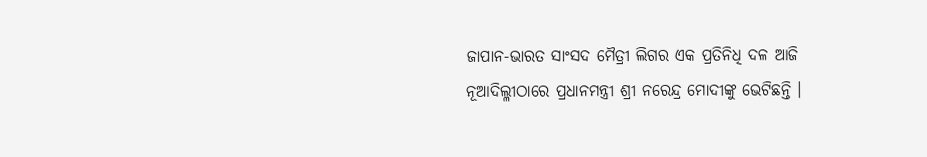ଜାପାନ-ଭାରତ ସାଂସଦ ମୈତ୍ରୀ ଲିଗର ଏକ ପ୍ରତିନିଧି ଦଳ ଆଜି ନୂଆଦିଲ୍ଳୀଠାରେ ପ୍ରଧାନମନ୍ତ୍ରୀ ଶ୍ରୀ ନରେନ୍ଦ୍ର ମୋଦୀଙ୍କୁ ଭେଟିଛନ୍ତି ।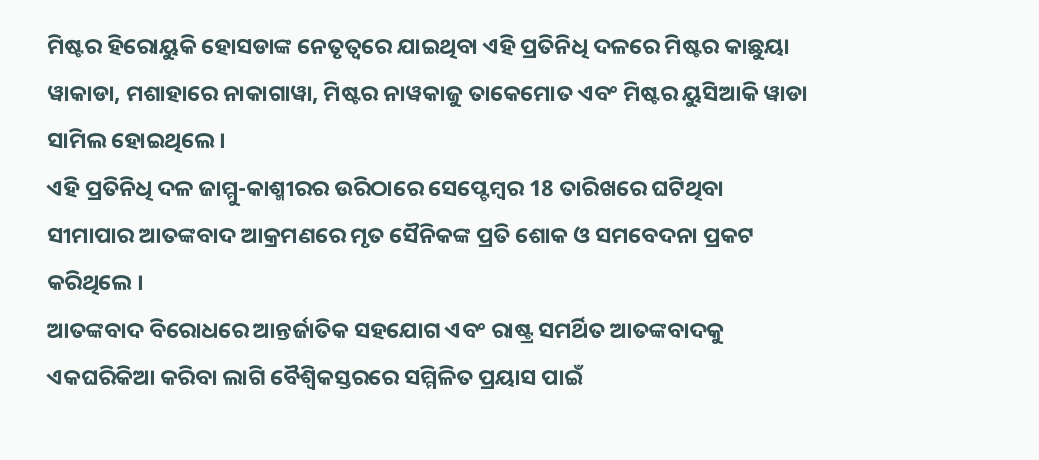ମିଷ୍ଟର ହିରୋୟୁକି ହୋସଡାଙ୍କ ନେତୃତ୍ୱରେ ଯାଇଥିବା ଏହି ପ୍ରତିନିଧି ଦଳରେ ମିଷ୍ଟର କାଛୁୟା ୱାକାଡା, ମଶାହାରେ ନାକାଗାୱା, ମିଷ୍ଟର ନାୱକାଜୁ ତାକେମୋତ ଏବଂ ମିଷ୍ଟର ୟୁସିଆକି ୱାଡା ସାମିଲ ହୋଇଥିଲେ ।
ଏହି ପ୍ରତିନିଧି ଦଳ ଜାମ୍ମୁ-କାଶ୍ମୀରର ଉରିଠାରେ ସେପ୍ଟେମ୍ବର 18 ତାରିଖରେ ଘଟିଥିବା ସୀମାପାର ଆତଙ୍କବାଦ ଆକ୍ରମଣରେ ମୃତ ସୈନିକଙ୍କ ପ୍ରତି ଶୋକ ଓ ସମବେଦନା ପ୍ରକଟ କରିଥିଲେ ।
ଆତଙ୍କବାଦ ବିରୋଧରେ ଆନ୍ତର୍ଜାତିକ ସହଯୋଗ ଏବଂ ରାଷ୍ଟ୍ର ସମର୍ଥିତ ଆତଙ୍କବାଦକୁ ଏକଘରିକିଆ କରିବା ଲାଗି ବୈଶ୍ୱିକସ୍ତରରେ ସମ୍ମିଳିତ ପ୍ରୟାସ ପାଇଁ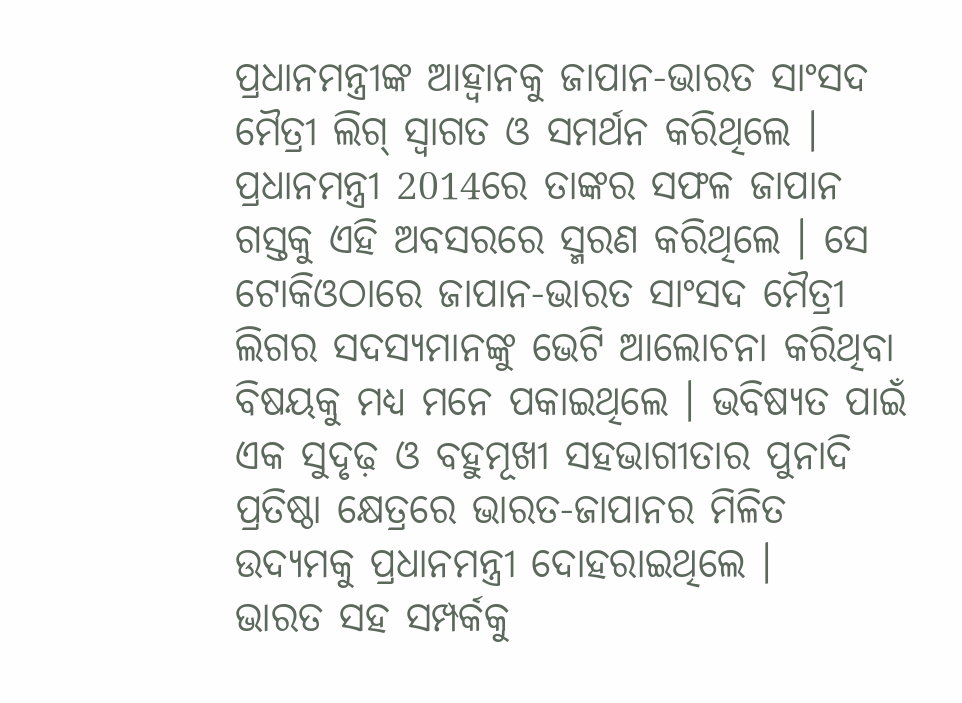ପ୍ରଧାନମନ୍ତ୍ରୀଙ୍କ ଆହ୍ୱାନକୁ ଜାପାନ-ଭାରତ ସାଂସଦ ମୈତ୍ରୀ ଲିଗ୍ ସ୍ୱାଗତ ଓ ସମର୍ଥନ କରିଥିଲେ ।
ପ୍ରଧାନମନ୍ତ୍ରୀ 2014ରେ ତାଙ୍କର ସଫଳ ଜାପାନ ଗସ୍ତକୁ ଏହି ଅବସରରେ ସ୍ମରଣ କରିଥିଲେ । ସେ ଟୋକିଓଠାରେ ଜାପାନ-ଭାରତ ସାଂସଦ ମୈତ୍ରୀ ଲିଗର ସଦସ୍ୟମାନଙ୍କୁ ଭେଟି ଆଲୋଚନା କରିଥିବା ବିଷୟକୁ ମଧ୍ୟ ମନେ ପକାଇଥିଲେ । ଭବିଷ୍ୟତ ପାଇଁ ଏକ ସୁଦୃଢ଼ ଓ ବହୁମୂଖୀ ସହଭାଗୀତାର ପୁନାଦି ପ୍ରତିଷ୍ଠା କ୍ଷେତ୍ରରେ ଭାରତ-ଜାପାନର ମିଳିତ ଉଦ୍ୟମକୁ ପ୍ରଧାନମନ୍ତ୍ରୀ ଦୋହରାଇଥିଲେ ।
ଭାରତ ସହ ସମ୍ପର୍କକୁ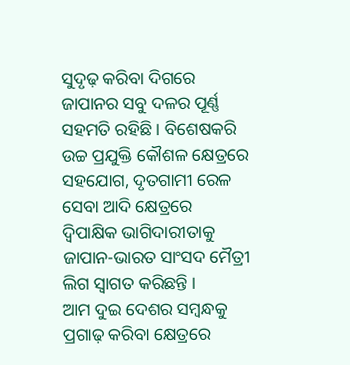ସୁଦୃଢ଼ କରିବା ଦିଗରେ ଜାପାନର ସବୁ ଦଳର ପୂର୍ଣ୍ଣ ସହମତି ରହିଛି । ବିଶେଷକରି ଉଚ୍ଚ ପ୍ରଯୁକ୍ତି କୌଶଳ କ୍ଷେତ୍ରରେ ସହଯୋଗ, ଦୃତଗାମୀ ରେଳ ସେବା ଆଦି କ୍ଷେତ୍ରରେ ଦ୍ୱିପାକ୍ଷିକ ଭାଗିଦାରୀତାକୁ ଜାପାନ-ଭାରତ ସାଂସଦ ମୈତ୍ରୀ ଲିଗ ସ୍ୱାଗତ କରିଛନ୍ତି ।
ଆମ ଦୁଇ ଦେଶର ସମ୍ବନ୍ଧକୁ ପ୍ରଗାଢ଼ କରିବା କ୍ଷେତ୍ରରେ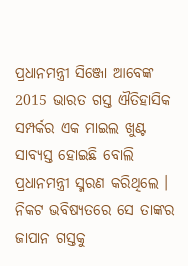ପ୍ରଧାନମନ୍ତ୍ରୀ ସିଞ୍ଜୋ ଆବେଙ୍କ 2015 ଭାରତ ଗସ୍ତ ଐତିହାସିକ ସମ୍ପର୍କର ଏକ ମାଇଲ ଖୁଣ୍ଟ ସାବ୍ୟସ୍ତ ହୋଇଛି ବୋଲି ପ୍ରଧାନମନ୍ତ୍ରୀ ସ୍ମରଣ କରିଥିଲେ । ନିକଟ ଭବିଷ୍ୟତରେ ସେ ତାଙ୍କର ଜାପାନ ଗସ୍ତକୁ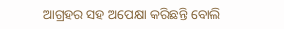ଆଗ୍ରହର ସହ ଅପେକ୍ଷା କରିଛନ୍ତି ବୋଲି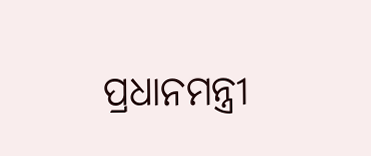ପ୍ରଧାନମନ୍ତ୍ରୀ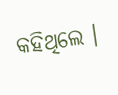କହିଥିଲେ ।